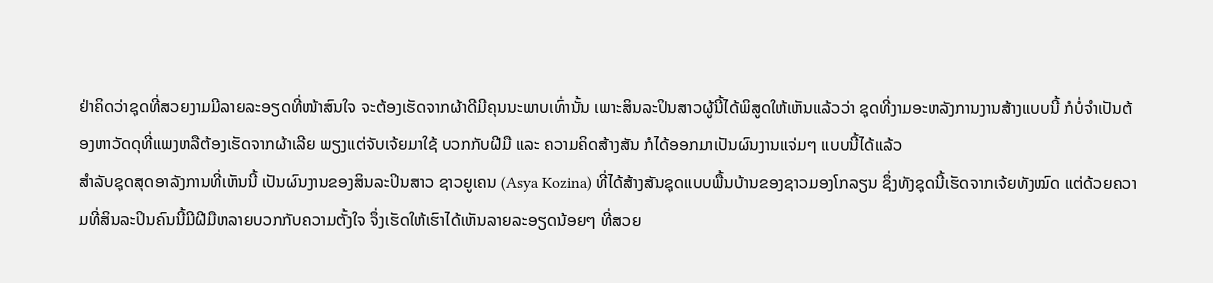ຢ່າຄິດວ່າຊຸດທີ່ສວຍງາມມີລາຍລະອຽດທີ່ໜ້າສົນໃຈ ຈະຕ້ອງເຮັດຈາກຜ້າດີມີຄຸນນະພາບເທົ່ານັ້ນ ເພາະສິນລະປິນສາວຜູ້ນີ້ໄດ້ພິສູດໃຫ້ເຫັນແລ້ວວ່າ ຊຸດທີ່ງາມອະຫລັງການງານສ້າງແບບນີ້ ກໍບໍ່ຈຳເປັນຕ້ອງຫາວັດດຸທີ່ແພງຫລືຕ້ອງເຮັດຈາກຜ້າເລີຍ ພຽງແຕ່ຈັບເຈ້ຍມາໃຊ້ ບວກກັບຝີມື ແລະ ຄວາມຄິດສ້າງສັນ ກໍໄດ້ອອກມາເປັນຜົນງານແຈ່ມໆ ແບບນີ້ໄດ້ແລ້ວ
ສຳລັບຊຸດສຸດອາລັງການທີ່ເຫັນນີ້ ເປັນຜົນງານຂອງສິນລະປິນສາວ ຊາວຍູເຄນ (Asya Kozina) ທີ່ໄດ້ສ້າງສັນຊຸດແບບພື້ນບ້ານຂອງຊາວມອງໂກລຽນ ຊຶ່ງທັງຊຸດນີ້ເຮັດຈາກເຈ້ຍທັງໝົດ ແຕ່ດ້ວຍຄວາມທີ່ສິນລະປິນຄົນນີ້ມີຝີມືຫລາຍບວກກັບຄວາມຕັ້ງໃຈ ຈຶ່ງເຮັດໃຫ້ເຮົາໄດ້ເຫັນລາຍລະອຽດນ້ອຍໆ ທີ່ສວຍ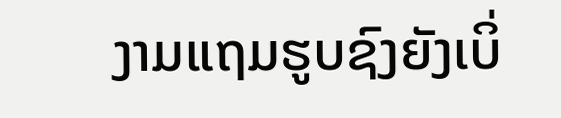ງາມແຖມຮູບຊົງຍັງເບິ່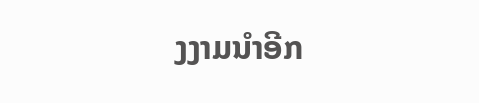ງງາມນຳອີກ